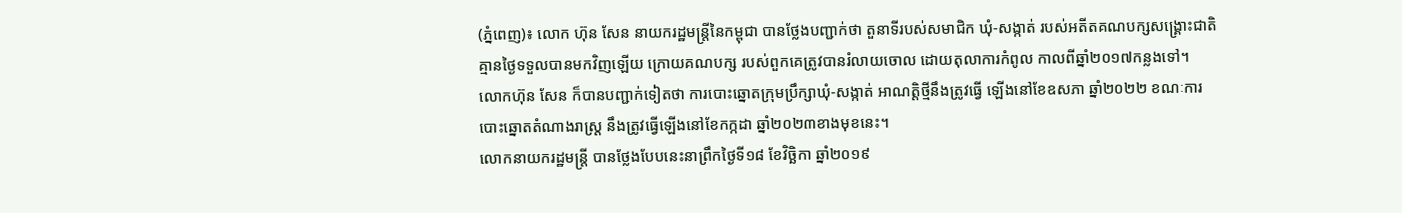(ភ្នំពេញ)៖ លោក ហ៊ុន សែន នាយករដ្ឋមន្ត្រីនៃកម្ពុជា បានថ្លែងបញ្ជាក់ថា តួនាទីរបស់សមាជិក ឃុំ-សង្កាត់ របស់អតីតគណបក្សសង្គ្រោះជាតិ គ្មានថ្ងៃទទួលបានមកវិញឡើយ ក្រោយគណបក្ស របស់ពួកគេត្រូវបានរំលាយចោល ដោយតុលាការកំពូល កាលពីឆ្នាំ២០១៧កន្លងទៅ។
លោកហ៊ុន សែន ក៏បានបញ្ជាក់ទៀតថា ការបោះឆ្នោតក្រុមប្រឹក្សាឃុំ-សង្កាត់ អាណត្តិថ្មីនឹងត្រូវធ្វើ ឡើងនៅខែឧសភា ឆ្នាំ២០២២ ខណៈការបោះឆ្នោតតំណាងរាស្ត្រ នឹងត្រូវធ្វើឡើងនៅខែកក្កដា ឆ្នាំ២០២៣ខាងមុខនេះ។
លោកនាយករដ្ឋមន្ត្រី បានថ្លែងបែបនេះនាព្រឹកថ្ងៃទី១៨ ខែវិច្ឆិកា ឆ្នាំ២០១៩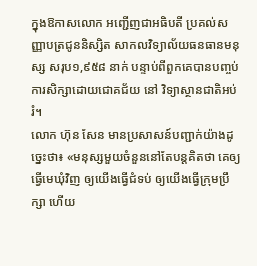ក្នុងឱកាសលោក អញ្ជើញជាអធិបតី ប្រគល់សញ្ញាបត្រជូននិស្សិត សាកលវិទ្យាល័យធនធានមនុស្ស សរុប១,៩៥៨ នាក់ បន្ទាប់ពីពួកគេបានបញ្ចប់ការសិក្សាដោយជោគជ័យ នៅ វិទ្យាស្ថានជាតិអប់រំ។
លោក ហ៊ុន សែន មានប្រសាសន៍បញ្ជាក់យ៉ាងដូច្នេះថា៖ «មនុស្សមួយចំនួននៅតែបន្តគិតថា គេឲ្យ ធ្វើមេឃុំវិញ ឲ្យយើងធ្វើជំទប់ ឲ្យយើងធ្វើក្រុមប្រឹក្សា ហើយ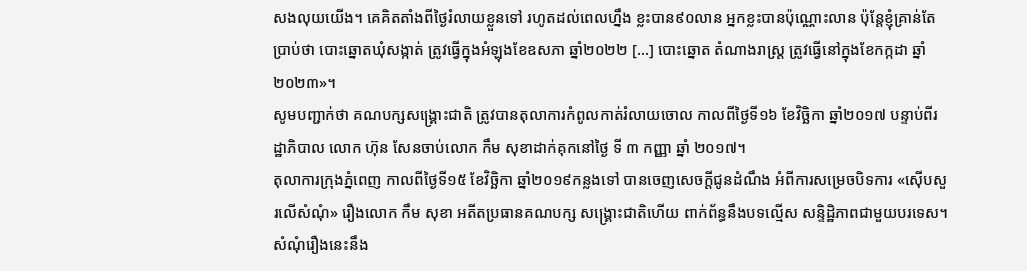សងលុយយើង។ គេគិតតាំងពីថ្ងៃរំលាយខ្លួនទៅ រហូតដល់ពេលហ្នឹង ខ្លះបាន៩០លាន អ្នកខ្លះបានប៉ុណ្ណោះលាន ប៉ុន្តែខ្ញុំគ្រាន់តែប្រាប់ថា បោះឆ្នោតឃុំសង្កាត់ ត្រូវធ្វើក្នុងអំឡុងខែឧសភា ឆ្នាំ២០២២ [...] បោះឆ្នោត តំណាងរាស្ត្រ ត្រូវធ្វើនៅក្នុងខែកក្កដា ឆ្នាំ២០២៣»។
សូមបញ្ជាក់ថា គណបក្សសង្រ្គោះជាតិ ត្រូវបានតុលាការកំពូលកាត់រំលាយចោល កាលពីថ្ងៃទី១៦ ខែវិច្ឆិកា ឆ្នាំ២០១៧ បន្ទាប់ពីរដ្ឋាភិបាល លោក ហ៊ុន សែនចាប់លោក កឹម សុខាដាក់គុកនៅថ្ងៃ ទី ៣ កញ្ញា ឆ្នាំ ២០១៧។
តុលាការក្រុងភ្នំពេញ កាលពីថ្ងៃទី១៥ ខែវិច្ឆិកា ឆ្នាំ២០១៩កន្លងទៅ បានចេញសេចក្តីជូនដំណឹង អំពីការសម្រេចបិទការ «ស៊ើបសួរលើសំណុំ» រឿងលោក កឹម សុខា អតីតប្រធានគណបក្ស សង្រ្គោះជាតិហើយ ពាក់ព័ន្ធនឹងបទល្មើស សន្ទិដ្ឋិភាពជាមួយបរទេស។ សំណុំរឿងនេះនឹង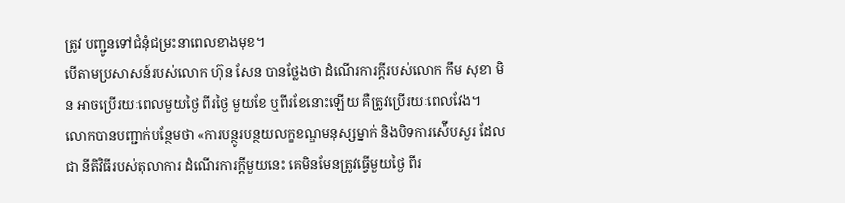ត្រូវ បញ្ជូនទៅជំនុំជម្រះនាពេលខាងមុខ។
បើតាមប្រសាសន៍របស់លោក ហ៊ុន សែន បានថ្លែងថា ដំណើរការក្តីរបស់លោក កឹម សុខា មិន អាចប្រើរយៈពេលមួយថ្ងៃ ពីរថ្ងៃ មួយខែ ឬពីរខែនោះឡើយ គឺត្រូវប្រើរយៈពេលវែង។
លោកបានបញ្ជាក់បន្ថែមថា «ការបន្ថូរបន្ថយលក្ខខណ្ឌមនុស្សម្នាក់ និងបិទការស៉ើបសួរ ដែលជា នីតិវិធីរបស់តុលាការ ដំណើរការក្តីមួយនេះ គេមិនមែនត្រូវធ្វើមួយថ្ងៃ ពីរ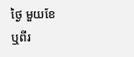ថ្ងៃ មួយខែ ឬពីរ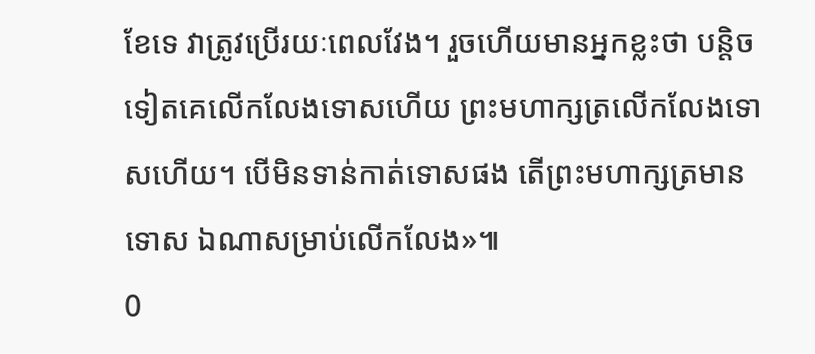ខែទេ វាត្រូវប្រើរយៈពេលវែង។ រួចហើយមានអ្នកខ្លះថា បន្តិចទៀតគេលើកលែងទោសហើយ ព្រះមហាក្សត្រលើកលែងទោសហើយ។ បើមិនទាន់កាត់ទោសផង តើព្រះមហាក្សត្រមានទោស ឯណាសម្រាប់លើកលែង»៕
0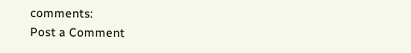comments:
Post a Comment